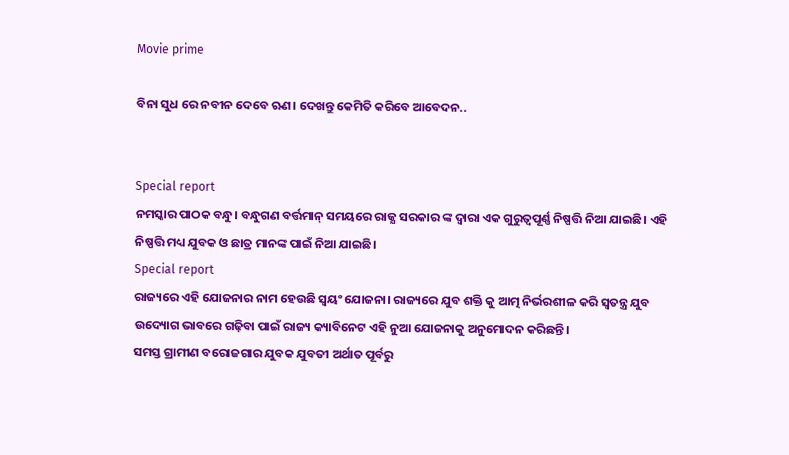Movie prime

ବିନା ସୁଧ ରେ ନବୀନ ଦେବେ ଋଣ। ଦେଖନ୍ତୁ କେମିତି କରିବେ ଆବେଦନ..


Special report
ନମସ୍କାର ପାଠକ ବନ୍ଧୁ। ବନ୍ଧୁଗଣ ବର୍ତ୍ତମାନ୍ ସମୟରେ ରାଜ୍ଯ ସରକାର ଙ୍କ ଦ୍ବାରା ଏକ ଗୁରୁତ୍ବପୂର୍ଣ୍ଣ ନିଷ୍ପତ୍ତି ନିଆ ଯାଇଛି। ଏହି ନିଷ୍ପତ୍ତି ମଧ୍ୟ ଯୁବକ ଓ ଛାତ୍ର ମାନଙ୍କ ପାଇଁ ନିଆ ଯାଇଛି।
Special report
ରାଜ୍ୟରେ ଏହି ଯୋଜନାର ନାମ ହେଉଛି ସ୍ଵୟଂ ଯୋଜନା। ରାଜ୍ୟରେ ଯୁବ ଶକ୍ତି କୁ ଆତ୍ମ ନିର୍ଭରଶୀଳ କରି ସ୍ଵତନ୍ତ୍ର ଯୁବ ଉଦ୍ୟୋଗ ଭାବରେ ଗଢ଼ିବା ପାଇଁ ରାଜ୍ୟ କ୍ୟାବିନେଟ ଏହି ନୁଆ ଯୋଜନାକୁ ଅନୁମୋଦନ କରିଛନ୍ତି।
ସମସ୍ତ ଗ୍ରାମୀଣ ବରୋଜଗାର ଯୁବକ ଯୁବତୀ ଅର୍ଥାତ ପୂର୍ବରୁ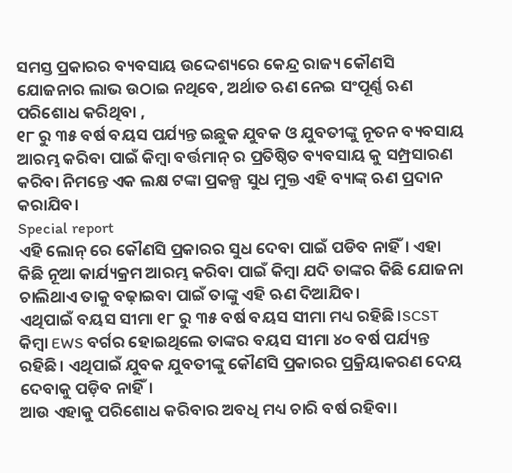ସମସ୍ତ ପ୍ରକାରର ବ୍ୟବସାୟ ଉଦ୍ଦେଶ୍ୟରେ କେନ୍ଦ୍ର ରାଜ୍ୟ କୌଣସି ଯୋଜନାର ଲାଭ ଉଠାଇ ନଥିବେ, ଅର୍ଥାତ ଋଣ ନେଇ ସଂପୂର୍ଣ୍ଣ ଋଣ ପରିଶୋଧ କରିଥିବା ,
୧୮ ରୁ ୩୫ ବର୍ଷ ବୟସ ପର୍ଯ୍ୟନ୍ତ ଇଛୁକ ଯୁବକ ଓ ଯୁବତୀଙ୍କୁ ନୂତନ ବ୍ୟବସାୟ ଆରମ୍ଭ କରିବା ପାଇଁ କିମ୍ବା ବର୍ତ୍ତମାନ୍ ର ପ୍ରତିଷ୍ଠିତ ବ୍ୟବସାୟ କୁ ସମ୍ପ୍ରସାରଣ କରିବା ନିମନ୍ତେ ଏକ ଲକ୍ଷ ଟଙ୍କା ପ୍ରକଳ୍ପ ସୁଧ ମୁକ୍ତ ଏହି ବ୍ୟାଙ୍କ୍ ଋଣ ପ୍ରଦାନ କରାଯିବ।
Special report
ଏହି ଲୋନ୍ ରେ କୌଣସି ପ୍ରକାରର ସୁଧ ଦେବା ପାଇଁ ପଡିବ ନାହିଁ। ଏହା କିଛି ନୂଆ କାର୍ଯ୍ୟକ୍ରମ ଆରମ୍ଭ କରିବା ପାଇଁ କିମ୍ବା ଯଦି ତାଙ୍କର କିଛି ଯୋଜନା ଚାଲିଥାଏ ତାକୁ ବଢ଼ାଇବା ପାଇଁ ତାଙ୍କୁ ଏହି ଋଣ ଦିଆଯିବ।
ଏଥିପାଇଁ ବୟସ ସୀମା ୧୮ ରୁ ୩୫ ବର୍ଷ ବୟସ ସୀମା ମଧ୍ୟ ରହିଛି।SCST କିମ୍ବା EWS ବର୍ଗର ହୋଇଥିଲେ ତାଙ୍କର ବୟସ ସୀମା ୪୦ ବର୍ଷ ପର୍ଯ୍ୟନ୍ତ ରହିଛି। ଏଥିପାଇଁ ଯୁବକ ଯୁବତୀଙ୍କୁ କୌଣସି ପ୍ରକାରର ପ୍ରକ୍ରିୟାକରଣ ଦେୟ ଦେବାକୁ ପଡ଼ିବ ନାହିଁ।
ଆଉ ଏହାକୁ ପରିଶୋଧ କରିବାର ଅବଧି ମଧ୍ୟ ଚାରି ବର୍ଷ ରହିବା।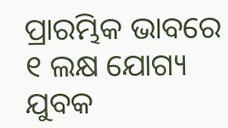ପ୍ରାରମ୍ଭିକ ଭାବରେ ୧ ଲକ୍ଷ ଯୋଗ୍ୟ ଯୁବକ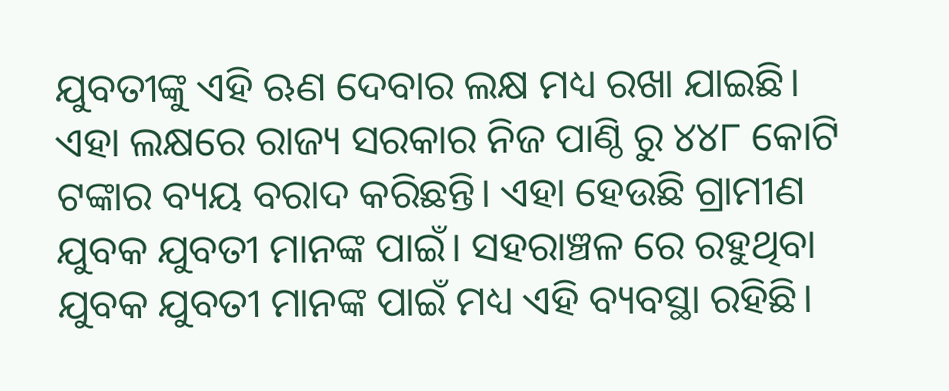ଯୁବତୀଙ୍କୁ ଏହି ଋଣ ଦେବାର ଲକ୍ଷ ମଧ୍ୟ ରଖା ଯାଇଛି।
ଏହା ଲକ୍ଷରେ ରାଜ୍ୟ ସରକାର ନିଜ ପାଣ୍ଠି ରୁ ୪୪୮ କୋଟି ଟଙ୍କାର ବ୍ୟୟ ବରାଦ କରିଛନ୍ତି। ଏହା ହେଉଛି ଗ୍ରାମୀଣ ଯୁବକ ଯୁବତୀ ମାନଙ୍କ ପାଇଁ। ସହରାଞ୍ଚଳ ରେ ରହୁଥିବା ଯୁବକ ଯୁବତୀ ମାନଙ୍କ ପାଇଁ ମଧ୍ୟ ଏହି ବ୍ୟବସ୍ଥା ରହିଛି।